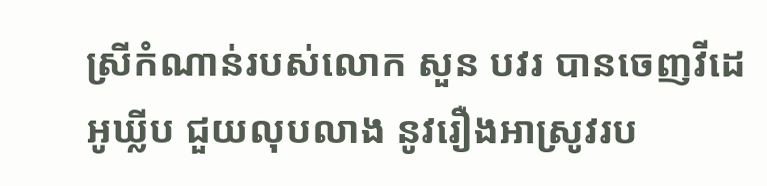ស្រីកំណាន់របស់លោក សួន បវរ បានចេញវីដេអូឃ្លីប ជួយលុបលាង នូវរឿងអាស្រូវរប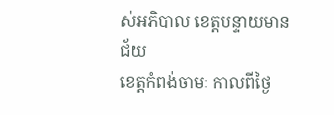ស់អភិបាល ខេត្តបន្ទាយមានជ័យ
ខេត្តកំពង់ចាមៈ កាលពីថ្ងៃ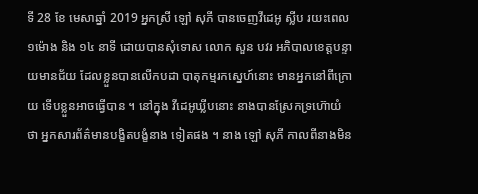ទី 28 ខែ មេសាឆ្នាំ 2019 អ្នកស្រី ឡៅ សុភី បានចេញវីដេអូ ស្លីប រយះពេល ១ម៉ោង និង ១៤ នាទី ដោយបានសុំទោស លោក សួន បវរ អភិបាលខេត្តបន្ទាយមានជ័យ ដែលខ្លួនបានលើកបដា បាតុកម្មរកស្នេហ៍នោះ មានអ្នកនៅពីក្រោយ ទើបខ្លួនអាចធ្វើបាន ។ នៅក្នុង វីដេអូឃ្លីបនោះ នាងបានស្រែកទ្រហ៊ោយំ ថា អ្នកសារព័ត៌មានបង្ខិតបង្ខំនាង ទៀតផង ។ នាង ឡៅ សុភី កាលពីនាងមិន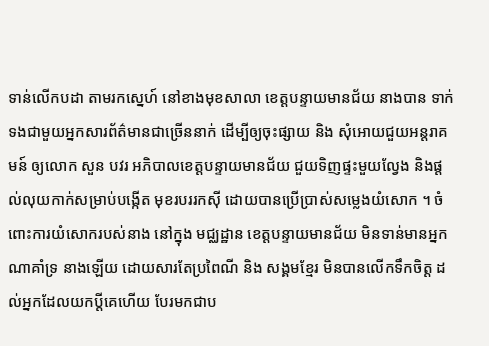ទាន់លើកបដា តាមរកស្នេហ៍ នៅខាងមុខសាលា ខេត្តបន្ទាយមានជ័យ នាងបាន ទាក់ទងជាមួយអ្នកសារព័ត៌មានជាច្រើននាក់ ដើម្បីឲ្យចុះផ្សាយ និង សុំអោយជួយអន្តរាគមន៍ ឲ្យលោក សួន បវរ អភិបាលខេត្តបន្ទាយមានជ័យ ជួយទិញផ្ទះមួយល្វែង និងផ្តល់លុយកាក់សម្រាប់បង្កើត មុខរបររកស៊ី ដោយបានប្រើប្រាស់សម្លេងយំសោក ។ ចំពោះការយំសោករបស់នាង នៅក្នុង មជ្ឈដ្ឋាន ខេត្តបន្ទាយមានជ័យ មិនទាន់មានអ្នកណាគាំទ្រ នាងឡើយ ដោយសារតែប្រពៃណី និង សង្គមខ្មែរ មិនបានលើកទឹកចិត្ត ដល់អ្នកដែលយកប្តីគេហើយ បែរមកជាប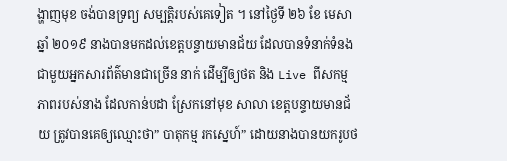ង្ហាញមុខ ចង់បានទ្រព្យ សម្បត្តិរបស់គេទៀត ។ នៅថ្ងៃទី ២៦ ខែ មេសា ឆ្នាំ ២០១៩ នាងបានមកដល់ខេត្តបន្ទាយមានជ័យ ដែលបានទំនាក់ទំនង ជាមួយអ្នកសារព័ត៌មានជាច្រើន នាក់ ដើម្បីឲ្យថត និង Live ពីសកម្មភាពរបស់នាង ដែលកាន់បដា ស្រែកនៅមុខ សាលា ខេត្តបន្ទាយមានជ័យ ត្រូវបានគេឲ្យឈ្មោះថា” បាតុកម្ម រកស្នេហ៍” ដោយនាងបានយករូបថ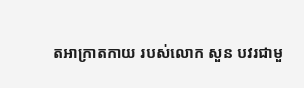តអាក្រាតកាយ របស់លោក សួន បវរជាមួ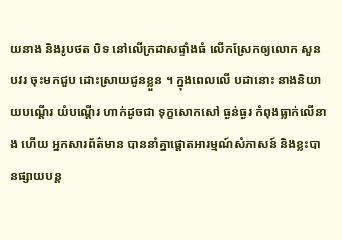យនាង និងរូបថត បិទ នៅលើក្រដាសផ្ទាំងធំ លើកស្រែកឲ្យលោក សួន បវរ ចុះមកជួប ដោះស្រាយជូនខ្លួន ។ ក្នុងពេលលើ បដានោះ នាងនិយាយបណ្តើរ យំបណ្តើរ ហាក់ដូចជា ទុក្ខសោកសៅ ធ្ងន់ធ្ងរ កំពុងធ្លាក់លើនាង ហើយ អ្នកសារព័ត៌មាន បាននាំគ្នាផ្តោតអារម្មណ៍សំភាសន៍ និងខ្លះបានផ្សាយបន្ត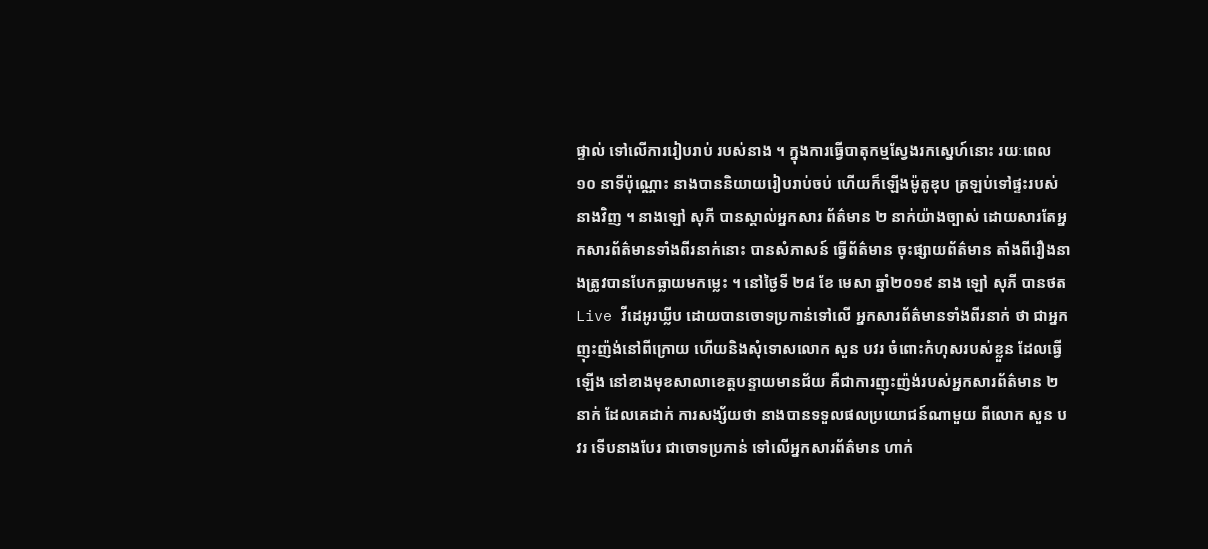ផ្ទាល់ ទៅលើការរៀបរាប់ របស់នាង ។ ក្នុងការធ្វើបាតុកម្មស្វែងរកស្នេហ៍នោះ រយៈពេល ១០ នាទីប៉ុណ្ណោះ នាងបាននិយាយរៀបរាប់ចប់ ហើយក៏ឡើងម៉ូតូឌុប ត្រឡប់ទៅផ្ទះរបស់នាងវិញ ។ នាងឡៅ សុភី បានស្គាល់អ្នកសារ ព័ត៌មាន ២ នាក់យ៉ាងច្បាស់ ដោយសារតែអ្នកសារព័ត៌មានទាំងពីរនាក់នោះ បានសំភាសន៍ ធ្វើព័ត៌មាន ចុះផ្សាយព័ត៌មាន តាំងពីរឿងនាងត្រូវបានបែកធ្លាយមកម្លេះ ។ នៅថ្ងៃទី ២៨ ខែ មេសា ឆ្នាំ២០១៩ នាង ឡៅ សុភី បានថតLive វីដេអូរឃ្លីប ដោយបានចោទប្រកាន់ទៅលើ អ្នកសារព័ត៌មានទាំងពីរនាក់ ថា ជាអ្នកញុះញ៉ង់នៅពីក្រោយ ហើយនិងសុំទោសលោក សួន បវរ ចំពោះកំហុសរបស់ខ្លួន ដែលធ្វើឡើង នៅខាងមុខសាលាខេត្តបន្ទាយមានជ័យ គឺជាការញុះញ៉ង់របស់អ្នកសារព័ត៌មាន ២ នាក់ ដែលគេដាក់ ការសង្ស័យថា នាងបានទទួលផលប្រយោជន៍ណាមួយ ពីលោក សួន បវរ ទើបនាងបែរ ជាចោទប្រកាន់ ទៅលើអ្នកសារព័ត៌មាន ហាក់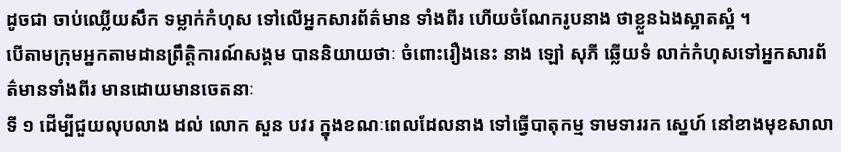ដូចជា ចាប់ឈ្លើយសឹក ទម្លាក់កំហុស ទៅលើអ្នកសារព័ត៌មាន ទាំងពីរ ហើយចំណែករូបនាង ថាខ្លួនឯងស្អាតស្អំ ។
បើតាមក្រុមអ្នកតាមដានព្រឹត្តិការណ៍សង្គម បាននិយាយថាៈ ចំពោះរឿងនេះ នាង ឡៅ សុភី ឆ្លើយទំ លាក់កំហុសទៅអ្នកសារព័ត៌មានទាំងពីរ មានដោយមានចេតនាៈ
ទី ១ ដើម្បីជួយលុបលាង ដល់ លោក សួន បវរ ក្នុងខណៈពេលដែលនាង ទៅធ្វើបាតុកម្ម ទាមទាររក ស្នេហ៍ នៅខាងមុខសាលា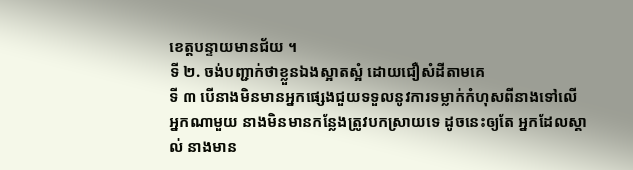ខេត្តបន្ទាយមានជ័យ ។
ទី ២. ចង់បញ្ជាក់ថាខ្លួនឯងស្អាតស្អំ ដោយជឿសំដីតាមគេ
ទី ៣ បើនាងមិនមានអ្នកផ្សេងជួយទទួលនូវការទម្លាក់កំហុសពីនាងទៅលើអ្នកណាមួយ នាងមិនមានកន្លែងត្រូវបកស្រាយទេ ដូចនេះឲ្យតែ អ្នកដែលស្គាល់ នាងមាន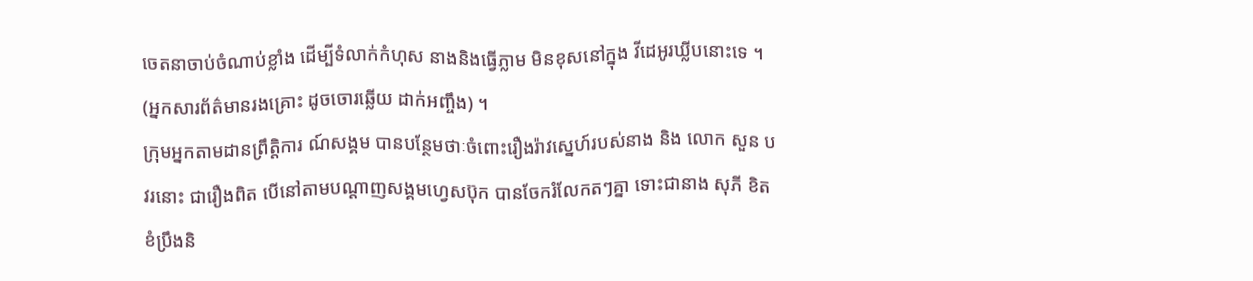ចេតនាចាប់ចំណាប់ខ្លាំង ដើម្បីទំលាក់កំហុស នាងនិងធ្វើភ្លាម មិនខុសនៅក្នុង វីដេអូរឃ្លីបនោះទេ ។ (អ្នកសារព័ត៌មានរងគ្រោះ ដូចចោរឆ្លើយ ដាក់អញ្ចឹង) ។
ក្រុមអ្នកតាមដានព្រឹត្តិការ ណ៍សង្គម បានបន្ថែមថាៈចំពោះរឿងរ៉ាវស្នេហ៍របស់នាង និង លោក សួន បវរនោះ ជារឿងពិត បើនៅតាមបណ្តាញសង្គមហ្វេសប៊ុក បានចែករំលែកតៗគ្នា ទោះជានាង សុភី ខិតខំប្រឹងនិ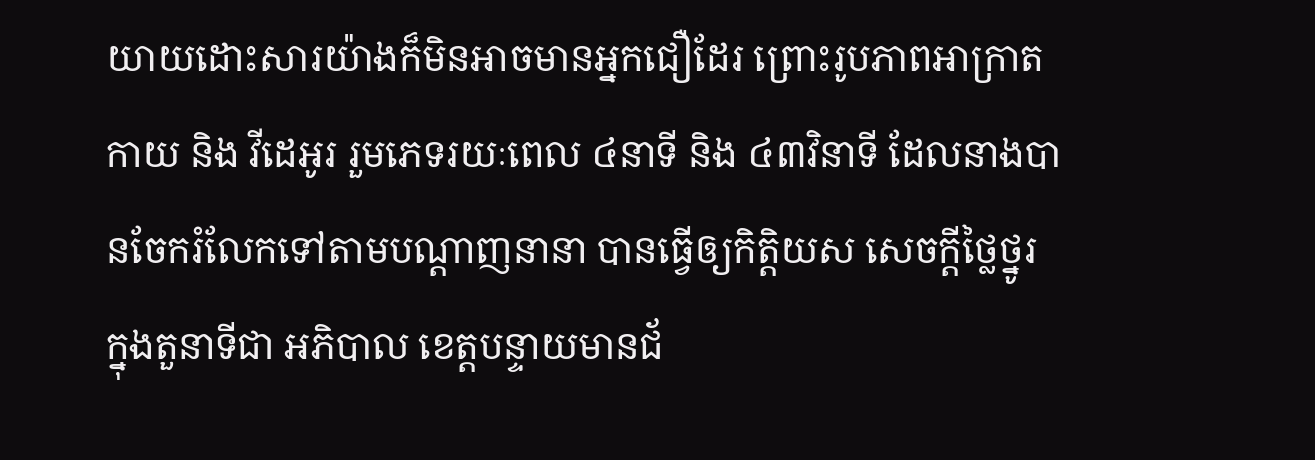យាយដោះសារយ៉ាងក៏មិនអាចមានអ្នកជឿដែរ ព្រោះរូបភាពអាក្រាតកាយ និង វីដេអូរ រួមភេទរយៈពេល ៤នាទី និង ៤៣វិនាទី ដែលនាងបានចែករំលែកទៅតាមបណ្តាញនានា បានធ្វើឲ្យកិត្តិយស សេចក្តីថ្លៃថ្នូរ ក្នុងតួនាទីជា អភិបាល ខេត្តបន្ទាយមានជ័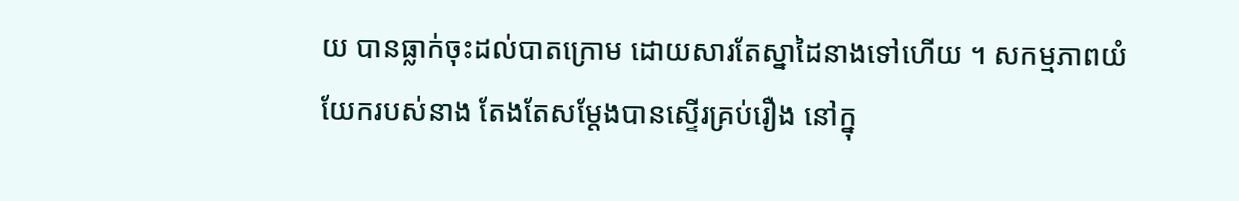យ បានធ្លាក់ចុះដល់បាតក្រោម ដោយសារតែស្នាដៃនាងទៅហើយ ។ សកម្មភាពយំយែករបស់នាង តែងតែសម្តែងបានស្ទើរគ្រប់រឿង នៅក្នុ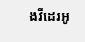ងវីដេរអូ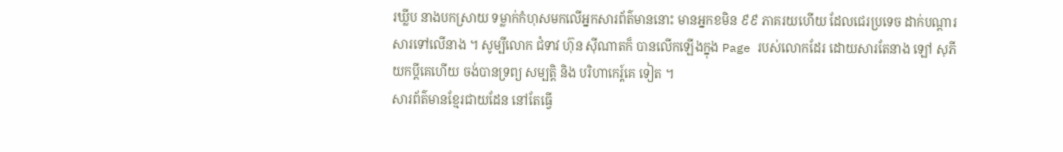រឃ្លីប នាងបកស្រាយ ទម្លាក់កំហុសមកលើអ្នកសារព័ត៌មាននោះ មានអ្នកខមិន ៩៩ ភាគរយហើយ ដែលជេរប្រទេច ដាក់បណ្តារសារទៅលើនាង ។ សូម្បីលោក ជំទាវ ហ៊ុន ស៊ីណាតក៏ បានលើកឡើងក្នុង Page របស់លោកដែរ ដោយសារតែនាង ឡៅ សុភី យកប្តីគេហើយ ចង់បានទ្រព្យ សម្បត្តិ និង បរិហាកេរ្ត៍គេ ទៀត ។
សារព័ត៌មានខ្មែរជាយដែន នៅតែធ្វើ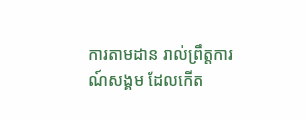ការតាមដាន រាល់ព្រឹត្តការណ៍សង្គម ដែលកើត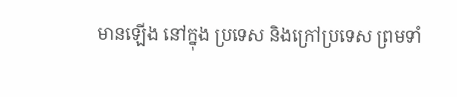មានឡើង នៅក្នុង ប្រទេស និងក្រៅប្រទេស ព្រមទាំ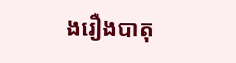ងរឿងបាតុ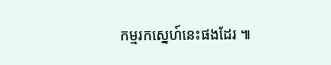កម្មរកស្នេហ៍នេះផងដែរ ៕